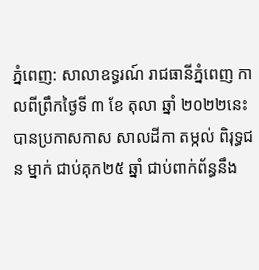ភ្នំពេញ: សាលាឧទ្ធរណ៍ រាជធានីភ្នំពេញ កាលពីព្រឹកថ្ងៃទី ៣ ខែ តុលា ឆ្នាំ ២០២២នេះ បានប្រកាសកាស សាលដីកា តម្កល់ ពិរុទ្ធជន ម្នាក់ ជាប់គុក២៥ ឆ្នាំ ជាប់ពាក់ព័ន្ធនឹង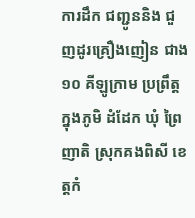ការដឹក ជញ្ជូននិង ជួញដូរគ្រឿងញៀន ជាង១០ គីឡូក្រាម ប្រព្រឹត្ត ក្នុងភូមិ ដំដែក ឃុំ ព្រៃញាតិ ស្រុកគងពិសី ខេត្តកំ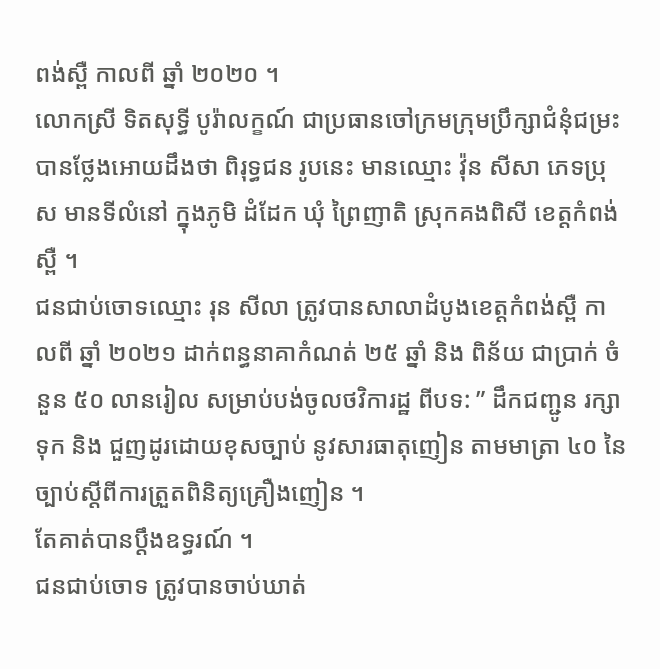ពង់ស្ពឺ កាលពី ឆ្នាំ ២០២០ ។
លោកស្រី ទិតសុទ្ធី បូរ៉ាលក្ខណ៍ ជាប្រធានចៅក្រមក្រុមប្រឹក្សាជំនុំជម្រះ បានថ្លែងអោយដឹងថា ពិរុទ្ធជន រូបនេះ មានឈ្មោះ វ៉ុន សីសា ភេទប្រុស មានទីលំនៅ ក្នុងភូមិ ដំដែក ឃុំ ព្រៃញាតិ ស្រុកគងពិសី ខេត្តកំពង់ស្ពឺ ។
ជនជាប់ចោទឈ្មោះ រុន សីលា ត្រូវបានសាលាដំបូងខេត្តកំពង់ស្ពឺ កាលពី ឆ្នាំ ២០២១ ដាក់ពន្ធនាគាកំណត់ ២៥ ឆ្នាំ និង ពិន័យ ជាប្រាក់ ចំនួន ៥០ លានរៀល សម្រាប់បង់ចូលថវិការដ្ឋ ពីបទ: ” ដឹកជញ្ជូន រក្សាទុក និង ជួញដូរដោយខុសច្បាប់ នូវសារធាតុញៀន តាមមាត្រា ៤០ នៃច្បាប់ស្តីពីការត្រួតពិនិត្យគ្រឿងញៀន ។
តែគាត់បានប្តឹងឧទ្ធរណ៍ ។
ជនជាប់ចោទ ត្រូវបានចាប់ឃាត់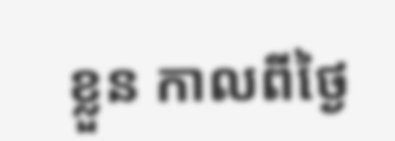ខ្លួន កាលពីថ្ងៃ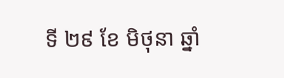ទី ២៩ ខែ មិថុនា ឆ្នាំ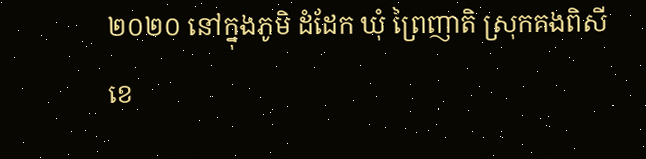២០២០ នៅក្នុងភូមិ ដំដែក ឃុំ ព្រៃញាតិ ស្រុកគងពិសី ខេ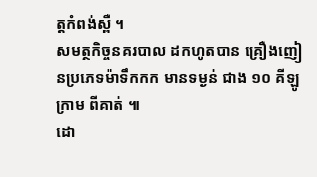ត្តកំពង់ស្ពឺ ។
សមត្ថកិច្ចនគរបាល ដកហូតបាន គ្រឿងញៀនប្រភេទម៉ាទឹកកក មានទម្ងន់ ជាង ១០ គីឡូក្រាម ពីគាត់ ៕
ដោ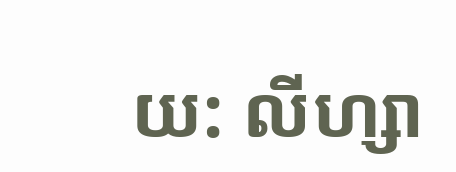យ: លីហ្សា